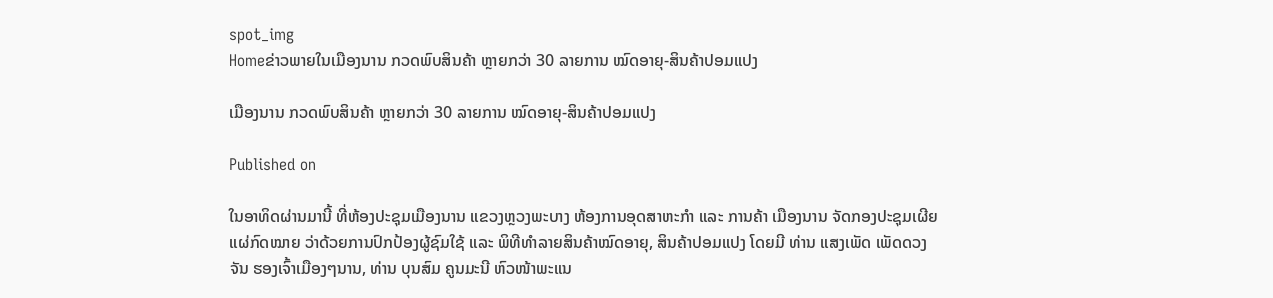spot_img
Homeຂ່າວພາຍໃນເມືອງນານ ກວດພົບສິນຄ້າ ຫຼາຍກວ່າ 30 ລາຍການ ໝົດອາຍຸ-ສິນຄ້າປອມແປງ

ເມືອງນານ ກວດພົບສິນຄ້າ ຫຼາຍກວ່າ 30 ລາຍການ ໝົດອາຍຸ-ສິນຄ້າປອມແປງ

Published on

ໃນອາທິດຜ່ານມານີ້ ທີ່ຫ້ອງປະຊຸມເມືອງນານ ແຂວງຫຼວງພະບາງ ຫ້ອງການອຸດສາຫະກໍາ ແລະ ການຄ້າ ເມືອງນານ ຈັດກອງປະຊຸມເຜີຍແຜ່ກົດໝາຍ ວ່າດ້ວຍການປົກປ້ອງຜູ້ຊົມໃຊ້ ແລະ ພິທີທໍາລາຍສິນຄ້າໝົດອາຍຸ, ສິນຄ້າປອມແປງ ໂດຍມີ ທ່ານ ແສງເພັດ ເພັດດວງຈັນ ຮອງເຈົ້າເມືອງໆນານ, ທ່ານ ບຸນສົມ ຄູນມະນີ ຫົວໜ້າພະແນ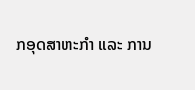ກອຸດສາຫະກໍາ ແລະ ການ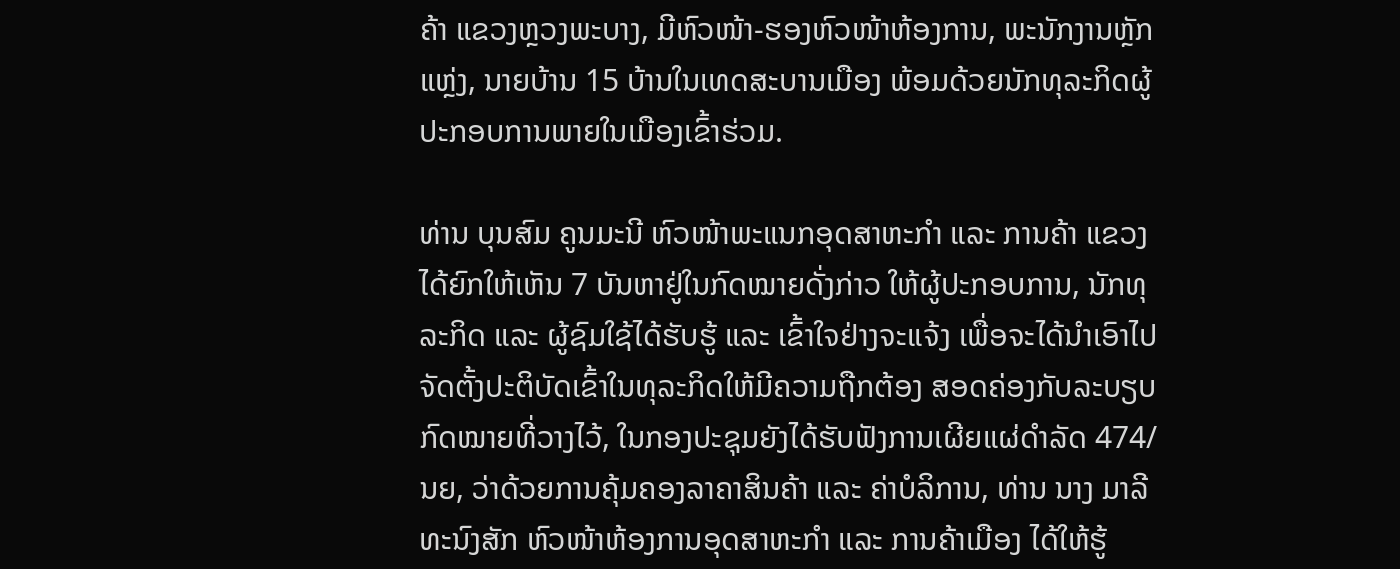ຄ້າ ແຂວງຫຼວງພະບາງ, ມີຫົວໜ້າ-ຮອງຫົວໜ້າຫ້ອງການ, ພະນັກງານຫຼັກແຫຼ່ງ, ນາຍບ້ານ 15 ບ້ານໃນເທດສະບານເມືອງ ພ້ອມດ້ວຍນັກທຸລະກິດຜູ້ປະກອບການພາຍໃນເມືອງເຂົ້າຮ່ວມ.

ທ່ານ ບຸນສົມ ຄູນມະນີ ຫົວໜ້າພະແນກອຸດສາຫະກໍາ ແລະ ການຄ້າ ແຂວງ ໄດ້ຍົກໃຫ້ເຫັນ 7 ບັນຫາຢູ່ໃນກົດໝາຍດັ່ງກ່າວ ໃຫ້ຜູ້ປະກອບການ, ນັກທຸລະກິດ ແລະ ຜູ້ຊົມໃຊ້ໄດ້ຮັບຮູ້ ແລະ ເຂົ້າໃຈຢ່າງຈະແຈ້ງ ເພື່ອຈະໄດ້ນໍາເອົາໄປຈັດຕັ້ງປະຕິບັດເຂົ້າໃນທຸລະກິດໃຫ້ມີຄວາມຖືກຕ້ອງ ສອດຄ່ອງກັບລະບຽບກົດໝາຍທີ່ວາງໄວ້, ໃນກອງປະຊຸມຍັງໄດ້ຮັບຟັງການເຜີຍແຜ່ດໍາລັດ 474/ນຍ, ວ່າດ້ວຍການຄຸ້ມຄອງລາຄາສິນຄ້າ ແລະ ຄ່າບໍລິການ, ທ່ານ ນາງ ມາລີ ທະນົງສັກ ຫົວໜ້າຫ້ອງການອຸດສາຫະກໍາ ແລະ ການຄ້າເມືອງ ໄດ້ໃຫ້ຮູ້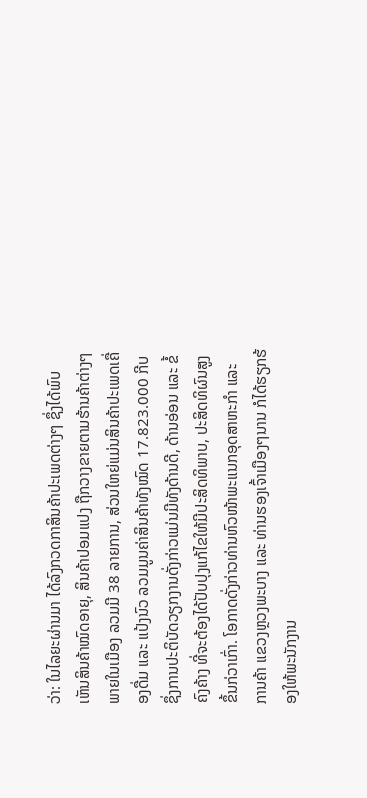ວ່າ: ໃນໄລຍະຜ່ານມາ ໄດ້ລົງກວດກາສິນຄ້າປະເພດຕ່າງໆ ຊຶ່ງໄດ້ພົບເຫັນສິນຄ້າໝົດອາຍຸ, ສິນຄ້າປອມແປງ ຖືກວາງຂາຍຕາມຮ້ານຄ້າຕ່າງໆ ພາຍໃນເມືອງ ລວມມີ 38 ລາຍການ, ສ່ວນໃຫຍ່ແມ່ນສິນຄ້າປະເພດເຄື່ອງດື່ມ ແລະ ແປ້ງນົວ ລວມມູນຄ່າສິນຄ້າທັງໝົດ 17.823.000 ກີບ ຊຶ່ງການປະຕິບັດວຽກງານດັ່ງກ່າວແມ່ນມີທັງດ້ານດີ, ດ້ານອ່ອນ ແລະ ຂໍ້ຄົງຄ້າງ ທີ່ຈະຕ້ອງໄດ້ປັບປຸງແກ້ໄຂໃຫ້ມີປະສິດທິພາບ, ປະສິດທິຜົນສູງຂຶ້ນກ່ວາເກົ່າ. ໂອກາດດັ່ງກ່າວທ່ານຫົວໜ້າພະແນກອຸດສາຫະກໍາ ແລະ ການຄ້າ ແຂວງຫຼວງພະບາງ ແລະ ທ່ານຮອງເຈົ້າເມືອງໆນານ ກໍໄດ້ຮຽກຮ້ອງໃຫ້ພະນັກງານ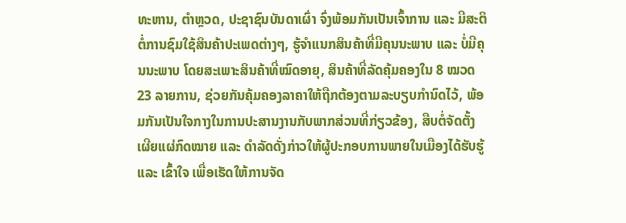ທະຫານ, ຕໍາຫຼວດ, ປະຊາຊົນບັນດາເຜົ່າ ຈົ່ງພ້ອມກັນເປັນເຈົ້າການ ແລະ ມີສະຕິຕໍ່ການຊົມໃຊ້ສິນຄ້າປະເພດຕ່າງໆ, ຮູ້ຈໍາແນກສິນຄ້າທີ່ມີຄຸນນະພາບ ແລະ ບໍ່ມີຄຸນນະພາບ ໂດຍສະເພາະສິນຄ້າທີ່ໝົດອາຍຸ, ສິນຄ້າທີ່ລັດຄຸ້ມຄອງໃນ 8 ໝວດ 23 ລາຍການ, ຊ່ວຍກັນຄຸ້ມຄອງລາຄາໃຫ້ຖືກຕ້ອງຕາມລະບຽບກໍານົດໄວ້, ພ້ອມກັນເປັນໃຈກາງໃນການປະສານງານກັບພາກສ່ວນທີ່ກ່ຽວຂ້ອງ, ສືບຕໍ່ຈັດຕັ້ງເຜີຍແຜ່ກົດໝາຍ ແລະ ດໍາລັດດັ່ງກ່າວໃຫ້ຜູ້ປະກອບການພາຍໃນເມືອງໄດ້ຮັບຮູ້ ແລະ ເຂົ້າໃຈ ເພື່ອເຮັດໃຫ້ການຈັດ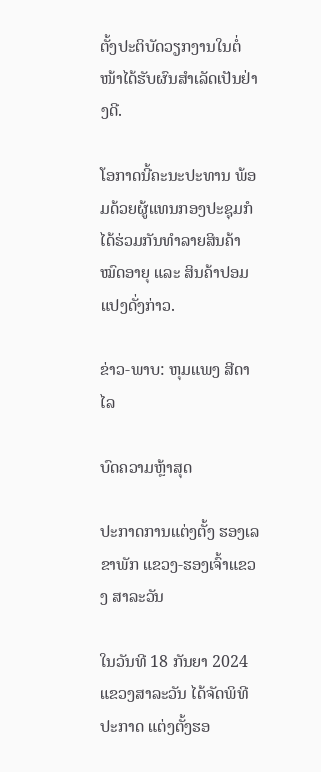ຕັ້ງປະຕິບັດວຽກງານໃນຕໍ່ໜ້າໄດ້ຮັບຜົນສໍາເລັດເປັນຢ່າງດີ.

ໂອກາດນີ້ຄະນະປະທານ ພ້ອມດ້ວຍຜູ້ແທນກອງປະຊຸມກໍໄດ້ຮ່ວມກັນທໍາລາຍສິນຄ້າໝົດອາຍຸ ແລະ ສິນຄ້າປອມແປງດັ່ງກ່າວ.

ຂ່າວ-ພາບ: ຫຸມແພງ ສີດາໄລ

ບົດຄວາມຫຼ້າສຸດ

ປະກາດການແຕ່ງຕັ້ງ ຮອງເລຂາພັກ ແຂວງ-ຮອງເຈົ້າແຂວງ ສາລະວັນ

ໃນວັນທີ 18 ກັນຍາ 2024 ແຂວງສາລະວັນ ໄດ້ຈັດພິທີປະກາດ ແຕ່ງຕັ້ງຮອ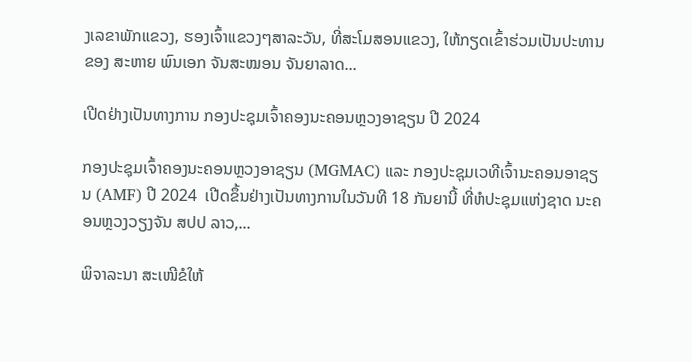ງເລຂາພັກແຂວງ, ຮອງເຈົ້າແຂວງໆສາລະວັນ, ທີ່ສະໂມສອນແຂວງ, ໃຫ້ກຽດເຂົ້າຮ່ວມເປັນປະທານຂອງ ສະຫາຍ ພົນເອກ ຈັນສະໝອນ ຈັນຍາລາດ...

ເປີດຢ່າງເປັນທາງການ ກອງປະຊຸມເຈົ້າຄອງນະຄອນຫຼວງອາຊຽນ ປີ 2024

ກອງປະຊຸມເຈົ້າຄອງນະຄອນຫຼວງອາຊຽນ (MGMAC) ແລະ ກອງປະຊຸມເວທີເຈົ້ານະຄອນອາຊຽນ (AMF) ປີ 2024  ເປີດຂຶ້ນຢ່າງເປັນທາງການໃນວັນທີ 18 ກັນຍານີ້ ທີ່ຫໍປະຊຸມແຫ່ງຊາດ ນະຄອນຫຼວງວຽງຈັນ ສປປ ລາວ,...

ພິຈາລະນາ ສະເໜີຂໍໃຫ້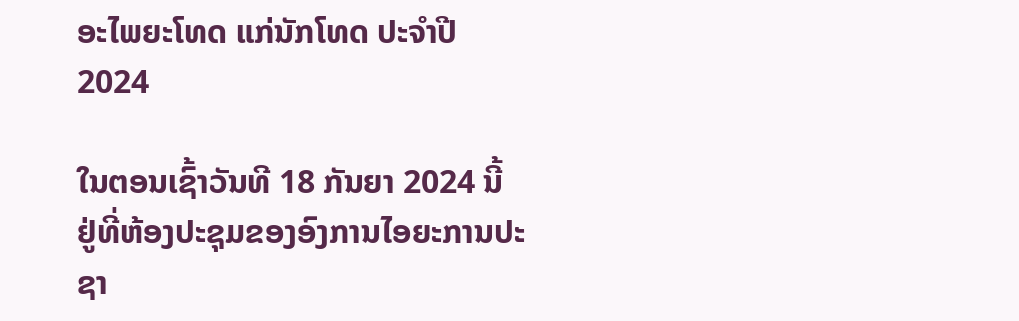ອະໄພຍະໂທດ ແກ່ນັກໂທດ ປະຈໍາປີ 2024

ໃນຕອນເຊົ້າວັນທີ 18 ກັນຍາ 2024 ນີ້ ຢູ່ທີ່ຫ້ອງປະຊຸມຂອງອົງການໄອຍະການປະຊາ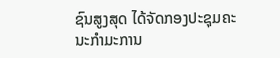ຊົນສູງສຸດ ໄດ້ຈັດກອງປະຊຸມຄະນະກໍາມະການ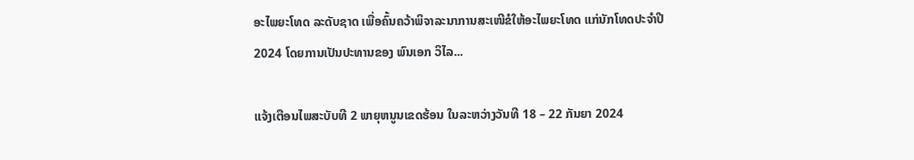ອະໄພຍະໂທດ ລະດັບຊາດ ເພື່ອຄົ້ນຄວ້າພິຈາລະນາການສະເໜີຂໍໃຫ້ອະໄພຍະໂທດ ແກ່ນັກໂທດປະຈໍາປີ 2024 ໂດຍການເປັນປະທານຂອງ ພົນເອກ ວິໄລ...

ແຈ້ງເຕືອນໄພສະບັບທີ 2 ພາຍຸຫນູນເຂດຮ້ອນ ໃນລະຫວ່າງວັນທີ 18 – 22 ກັນຍາ 2024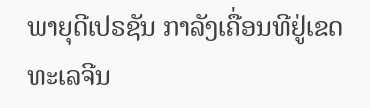ພາຍຸດີເປຣຊັນ ກາລັງເຄື່ອນທີຢູ່ເຂດທະເລຈີນ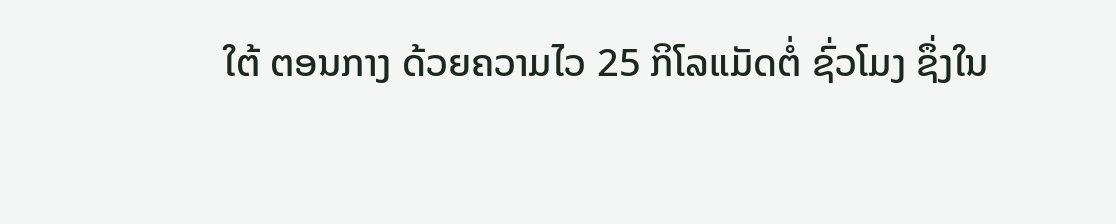ໃຕ້ ຕອນກາງ ດ້ວຍຄວາມໄວ 25 ກິໂລແມັດຕໍ່ ຊົ່ວໂມງ ຊຶ່ງໃນ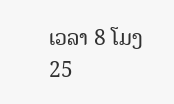ເວລາ 8 ໂມງ 25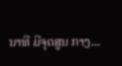ນາທີ ມີຈຸດສູນ ກາງ...